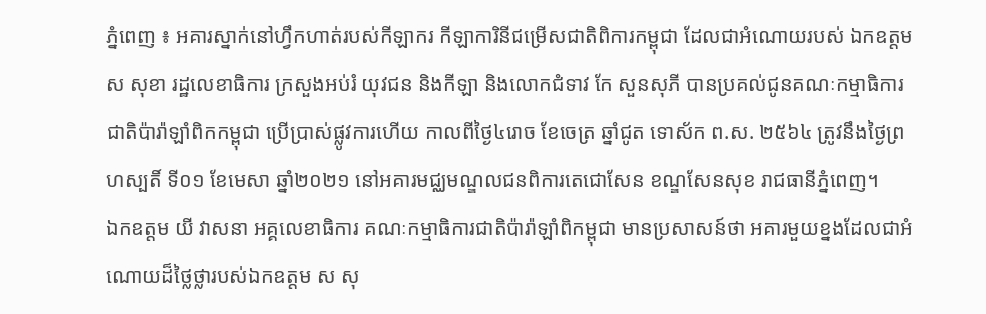ភ្នំពេញ ៖ អគារស្នាក់នៅហ្វឹកហាត់របស់កីឡាករ កីឡាការិនីជម្រើសជាតិពិការកម្ពុជា ដែលជាអំណោយរបស់ ឯកឧត្តម ស សុខា រដ្ឋលេខាធិការ ក្រសួងអប់រំ យុវជន និងកីឡា និងលោកជំទាវ កែ សួនសុភី បានប្រគល់ជូនគណៈកម្មាធិការជាតិប៉ារ៉ាឡាំពិកកម្ពុជា ប្រើប្រាស់ផ្លូវការហើយ កាលពីថ្ងៃ៤រោច ខែចេត្រ ឆ្នាំជូត ទោស័ក ព.ស. ២៥៦៤ ត្រូវនឹងថ្ងៃព្រហស្បតិ៍ ទី០១ ខែមេសា ឆ្នាំ២០២១ នៅអគារមជ្ឈមណ្ឌលជនពិការតេជោសែន ខណ្ឌសែនសុខ រាជធានីភ្នំពេញ។
ឯកឧត្តម យី វាសនា អគ្គលេខាធិការ គណៈកម្មាធិការជាតិប៉ារ៉ាឡាំពិកម្ពុជា មានប្រសាសន៍ថា អគារមួយខ្នងដែលជាអំណោយដ៏ថ្លៃថ្លារបស់ឯកឧត្តម ស សុ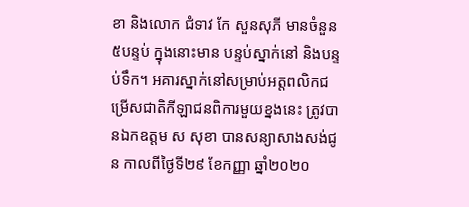ខា និងលោក ជំទាវ កែ សួនសុភី មានចំនួន៥បន្ទប់ ក្នុងនោះមាន បន្ទប់ស្នាក់នៅ និងបន្ទប់ទឹក។ អគារស្នាក់នៅសម្រាប់អត្តពលិកជម្រើសជាតិកីឡាជនពិការមួយខ្នងនេះ ត្រូវបានឯកឧត្តម ស សុខា បានសន្យាសាងសង់ជូន កាលពីថ្ងៃទី២៩ ខែកញ្ញា ឆ្នាំ២០២០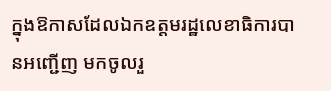ក្នុងឱកាសដែលឯកឧត្តមរដ្ឋលេខាធិការបានអញ្ជើញ មកចូលរួ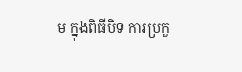ម ក្នុងពិធីបិទ ការប្រកួ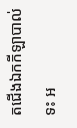តជើងឯកកីឡាបាល់ទះ អ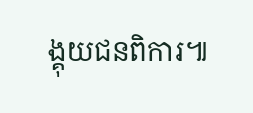ង្គុយជនពិការ៕